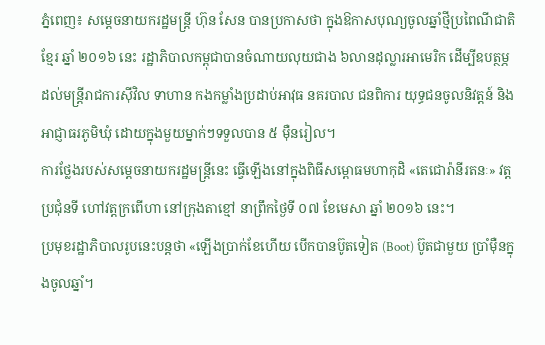ភ្នំពេញ៖ សម្តេចនាយករដ្ឋមន្ត្រី ហ៊ុន សែន បានប្រកាសថា ក្នុងឱកាសបុណ្យចូលឆ្នាំថ្មីប្រពៃណីជាតិខ្មែរ ឆ្នាំ ២០១៦ នេះ រដ្ឋាភិបាលកម្ពុជាបានចំណាយលុយជាង ៦លានដុល្លារអាមេរិក ដើម្បីឧបត្ថម្ភដល់មន្ត្រីរាជការស៊ីវិល ទាហាន កងកម្លាំងប្រដាប់អាវុធ នគរបាល ជនពិការ យុទ្ធជនចូលនិវត្តន៍ និងអាជ្ញាធរភូមិឃុំ ដោយក្នុងមួយម្នាក់ៗទទួលបាន ៥ ម៉ឺនរៀល។
ការថ្លែងរបស់សម្តេចនាយករដ្ឋមន្ត្រីនេះ ធ្វើឡើងនៅក្នុងពិធីសម្ពោធមហាកុដិ «តេជោរ៉ានីរតនៈ» វត្តប្រជុំនទី ហៅវត្តក្រពើហា នៅក្រុងតាខ្មៅ នាព្រឹកថ្ងៃទី ០៧ ខែមេសា ឆ្នាំ ២០១៦ នេះ។
ប្រមុខរដ្ឋាភិបាលរូបនេះបន្តថា «ឡើងប្រាក់ខែហើយ បើកបានប៊ូតទៀត (Boot) ប៊ូតជាមួយ ប្រាំម៉ឺនក្នុងចូលឆ្នាំ។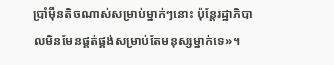ប្រាំម៉ឺនតិចណាស់សម្រាប់ម្នាក់ៗនោះ ប៉ុន្តែរដ្ឋាភិបាលមិនមែនផ្គត់ផ្គង់សម្រាប់តែមនុស្សម្នាក់ទេ»។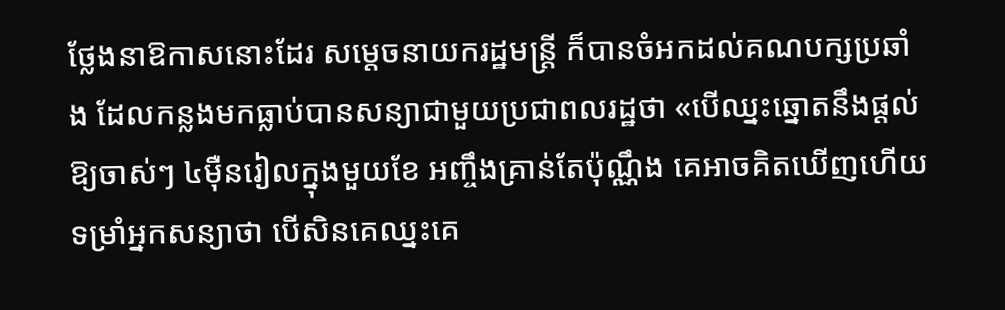ថ្លែងនាឱកាសនោះដែរ សម្តេចនាយករដ្ឋមន្ត្រី ក៏បានចំអកដល់គណបក្សប្រឆាំង ដែលកន្លងមកធ្លាប់បានសន្យាជាមួយប្រជាពលរដ្ឋថា «បើឈ្នះឆ្នោតនឹងផ្តល់ឱ្យចាស់ៗ ៤ម៉ឺនរៀលក្នុងមួយខែ អញ្ចឹងគ្រាន់តែប៉ុណ្ណឹង គេអាចគិតឃើញហើយ ទម្រាំអ្នកសន្យាថា បើសិនគេឈ្នះគេ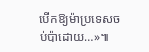បើកឱ្យម៉ាប្រទេសចប់ប៉ាដោយ…»៕